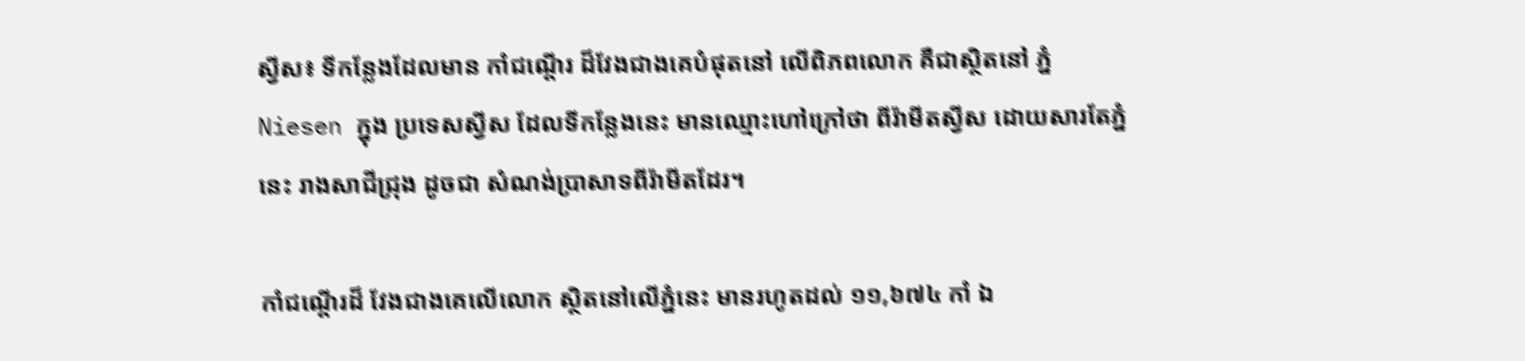ស្វីស៖ ទីកន្លែងដែលមាន កាំជណ្តើរ ដ៏វែងជាងគេបំផុតនៅ លើពិភពលោក គឺជាស្ថិតនៅ ភ្នំ Niesen ក្នុង ប្រទេសស្វីស ដែលទីកន្លែងនេះ មានឈ្មោះហៅក្រៅថា ពីរ៉ាមីតស្វីស ដោយសារតែភ្នំនេះ រាងសាជីជ្រុង ដូចជា សំណង់ប្រាសាទពីរ៉ាមីតដែរ។

កាំជណ្តើរដ៏ វែងជាងគេលើលោក ស្ថិតនៅលើភ្នំនេះ មានរហូតដល់ ១១,៦៧៤ កាំ ឯ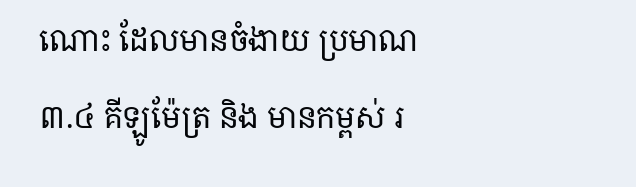ណោះ ដែលមានចំងាយ ប្រមាណ ៣.៤ គីឡូម៉ែត្រ និង មានកម្ពស់ រ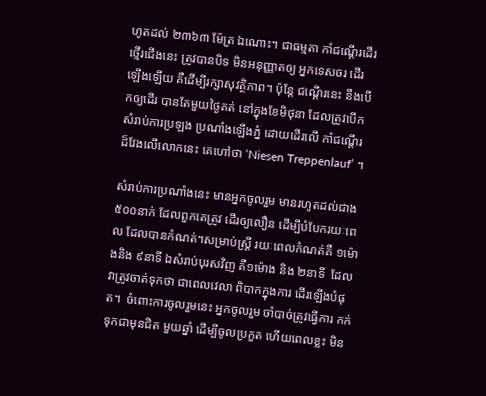ហូតដល់ ២៣៦៣ ម៉ែត្រ ឯណោះ។ ជាធម្មតា កាំជណ្តើរដើរថ្មើរជើងនេះ ត្រូវបានបិទ មិនអនុញ្ញាតឲ្យ អ្នកទេសចរ ដើរឡើងឡើយ គឺដើម្បីរក្សាសុវត្ថិភាព។ ប៉ុន្តែ ជណ្តើរនេះ នឹងបើកឲ្យដើរ បានតែមួយថ្ងៃគត់ នៅក្នុងខែមិថុនា ដែលត្រូវបើក សំរាប់ការប្រឡង ប្រណាំងឡើងភ្នំ ដោយដើរលើ កាំជណ្តើរ ដ៏វែងលើលោកនេះ គេហៅថា ‘Niesen Treppenlauf’ ។

សំរាប់ការប្រណាំងនេះ មានអ្នកចូលរួម មានរហូតដល់ជាង៥០០នាក់ ដែលពួកគេត្រូវ ដើរឲ្យលឿន ដើម្បីបំបែករយៈពេល ដែលបានកំណត់។សម្រាប់ស្ត្រី រយៈពេលកំណត់គឺ ១ម៉ោងនិង ៩នាទី ឯសំរាប់បុរសវិញ គឺ១ម៉ោង និង ២នាទី  ដែលវាត្រូវចាត់ទុកថា ជាពេលវេលា ពិបាកក្នុងការ ដើរឡើងបំផុត។  ចំពោះការចូលរួមនេះ អ្នកចូលរួម ចាំបាច់ត្រូវធ្វើការ កក់ទុកជាមុនជិត មួយឆ្នាំ ដើម្បីចូលប្រកួត ហើយពេលខ្លះ មិន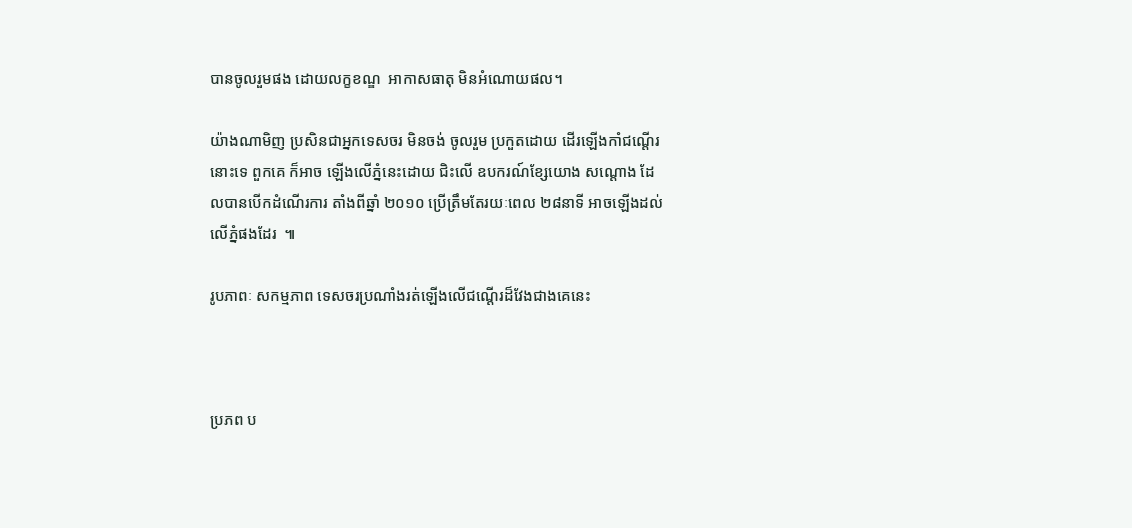បានចូលរួមផង ដោយលក្ខខណ្ឌ  អាកាសធាតុ មិនអំណោយផល។

យ៉ាងណាមិញ ប្រសិនជាអ្នកទេសចរ មិនចង់ ចូលរួម ប្រកួតដោយ ដើរឡើងកាំជណ្តើរនោះទេ ពួកគេ ក៏អាច ឡើងលើភ្នំនេះដោយ ជិះលើ ឧបករណ៍ខ្សែយោង សណ្តោង ដែលបានបើកដំណើរការ តាំងពីឆ្នាំ ២០១០ ប្រើត្រឹមតែរយៈពេល ២៨នាទី អាចឡើងដល់ លើភ្នំផងដែរ  ៕

រូបភាពៈ សកម្មភាព ទេសចរប្រណាំងរត់ឡើងលើជណ្តើរដ៏វែងជាងគេនេះ



ប្រភព ប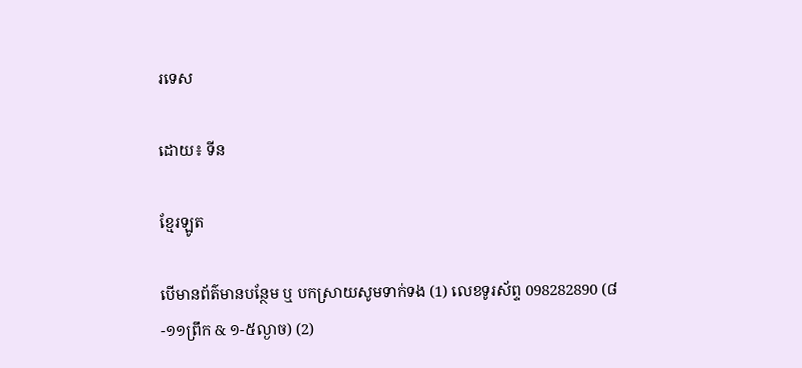រទេស

ដោយ៖ ទីន

ខ្មែរឡូត

បើមានព័ត៌មានបន្ថែម ឬ បកស្រាយសូមទាក់ទង (1) លេខទូរស័ព្ទ 098282890 (៨-១១ព្រឹក & ១-៥ល្ងាច) (2)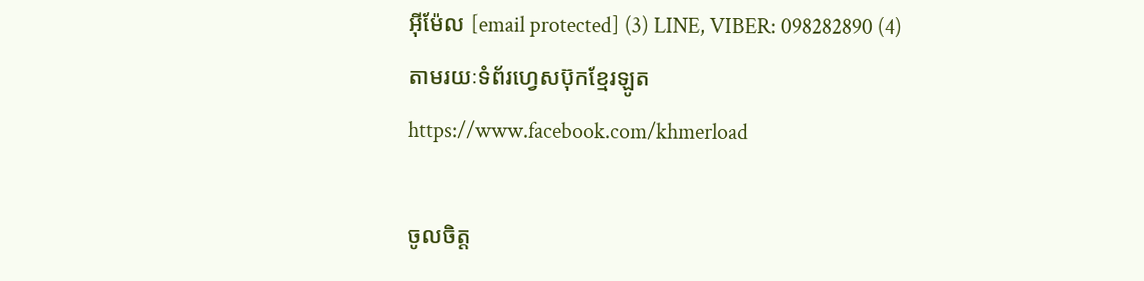អ៊ីម៉ែល [email protected] (3) LINE, VIBER: 098282890 (4) តាមរយៈទំព័រហ្វេសប៊ុកខ្មែរឡូត https://www.facebook.com/khmerload

ចូលចិត្ត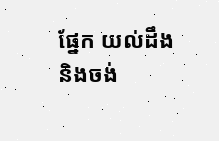ផ្នែក យល់ដឹង និងចង់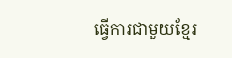ធ្វើការជាមួយខ្មែរ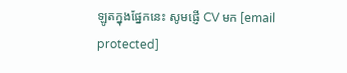ឡូតក្នុងផ្នែកនេះ សូមផ្ញើ CV មក [email protected]